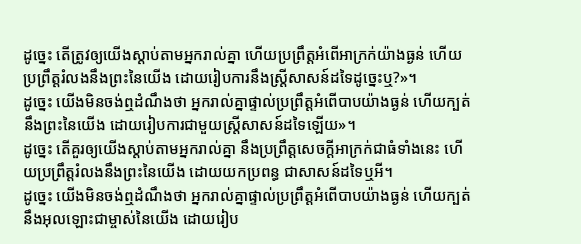ដូច្នេះ តើត្រូវឲ្យយើងស្តាប់តាមអ្នករាល់គ្នា ហើយប្រព្រឹត្តអំពើអាក្រក់យ៉ាងធ្ងន់ ហើយប្រព្រឹត្តរំលងនឹងព្រះនៃយើង ដោយរៀបការនឹងស្ដ្រីសាសន៍ដទៃដូច្នេះឬ?»។
ដូច្នេះ យើងមិនចង់ឮដំណឹងថា អ្នករាល់គ្នាផ្ទាល់ប្រព្រឹត្តអំពើបាបយ៉ាងធ្ងន់ ហើយក្បត់នឹងព្រះនៃយើង ដោយរៀបការជាមួយស្ត្រីសាសន៍ដទៃឡើយ»។
ដូច្នេះ តើគួរឲ្យយើងស្តាប់តាមអ្នករាល់គ្នា នឹងប្រព្រឹត្តសេចក្ដីអាក្រក់ជាធំទាំងនេះ ហើយប្រព្រឹត្តរំលងនឹងព្រះនៃយើង ដោយយកប្រពន្ធ ជាសាសន៍ដទៃឬអី។
ដូច្នេះ យើងមិនចង់ឮដំណឹងថា អ្នករាល់គ្នាផ្ទាល់ប្រព្រឹត្តអំពើបាបយ៉ាងធ្ងន់ ហើយក្បត់នឹងអុលឡោះជាម្ចាស់នៃយើង ដោយរៀប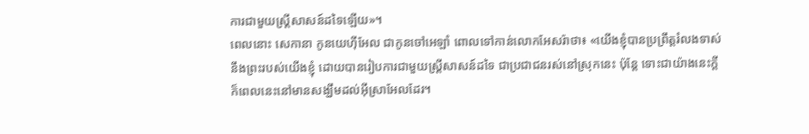ការជាមួយស្ត្រីសាសន៍ដទៃឡើយ»។
ពេលនោះ សេកានា កូនយេហ៊ីអែល ជាកូនចៅអេឡាំ ពោលទៅកាន់លោកអែសរ៉ាថា៖ «យើងខ្ញុំបានប្រព្រឹត្តរំលងទាស់នឹងព្រះរបស់យើងខ្ញុំ ដោយបានរៀបការជាមួយស្ដ្រីសាសន៍ដទៃ ជាប្រជាជនរស់នៅស្រុកនេះ ប៉ុន្តែ ទោះជាយ៉ាងនេះក្ដី ក៏ពេលនេះនៅមានសង្ឃឹមដល់អ៊ីស្រាអែលដែរ។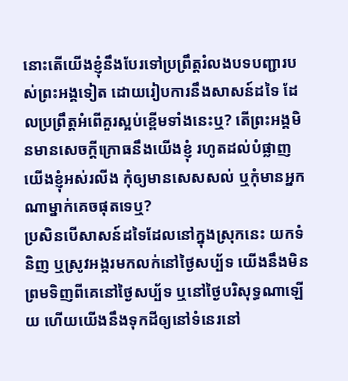នោះតើយើងខ្ញុំនឹងបែរទៅប្រព្រឹត្តរំលងបទបញ្ជារបស់ព្រះអង្គទៀត ដោយរៀបការនឹងសាសន៍ដទៃ ដែលប្រព្រឹត្តអំពើគួរស្អប់ខ្ពើមទាំងនេះឬ? តើព្រះអង្គមិនមានសេចក្ដីក្រោធនឹងយើងខ្ញុំ រហូតដល់បំផ្លាញយើងខ្ញុំអស់រលីង កុំឲ្យមានសេសសល់ ឬកុំមានអ្នកណាម្នាក់គេចផុតទេឬ?
ប្រសិនបើសាសន៍ដទៃដែលនៅក្នុងស្រុកនេះ យកទំនិញ ឬស្រូវអង្ករមកលក់នៅថ្ងៃសប្ប័ទ យើងនឹងមិនព្រមទិញពីគេនៅថ្ងៃសប្ប័ទ ឬនៅថ្ងៃបរិសុទ្ធណាឡើយ ហើយយើងនឹងទុកដីឲ្យនៅទំនេរនៅ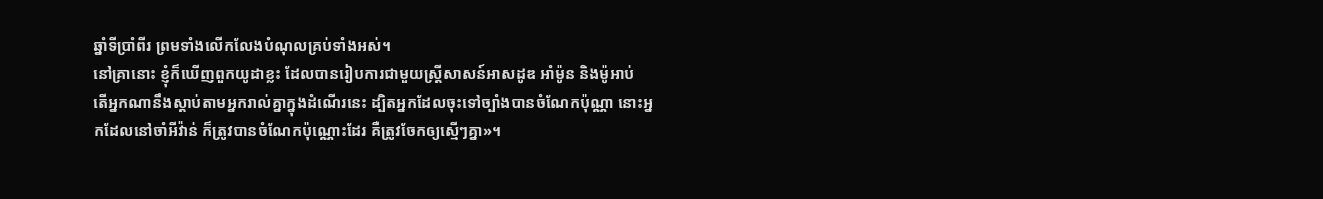ឆ្នាំទីប្រាំពីរ ព្រមទាំងលើកលែងបំណុលគ្រប់ទាំងអស់។
នៅគ្រានោះ ខ្ញុំក៏ឃើញពួកយូដាខ្លះ ដែលបានរៀបការជាមួយស្ដ្រីសាសន៍អាសដូឌ អាំម៉ូន និងម៉ូអាប់
តើអ្នកណានឹងស្តាប់តាមអ្នករាល់គ្នាក្នុងដំណើរនេះ ដ្បិតអ្នកដែលចុះទៅច្បាំងបានចំណែកប៉ុណ្ណា នោះអ្នកដែលនៅចាំអីវ៉ាន់ ក៏ត្រូវបានចំណែកប៉ុណ្ណោះដែរ គឺត្រូវចែកឲ្យស្មើៗគ្នា»។